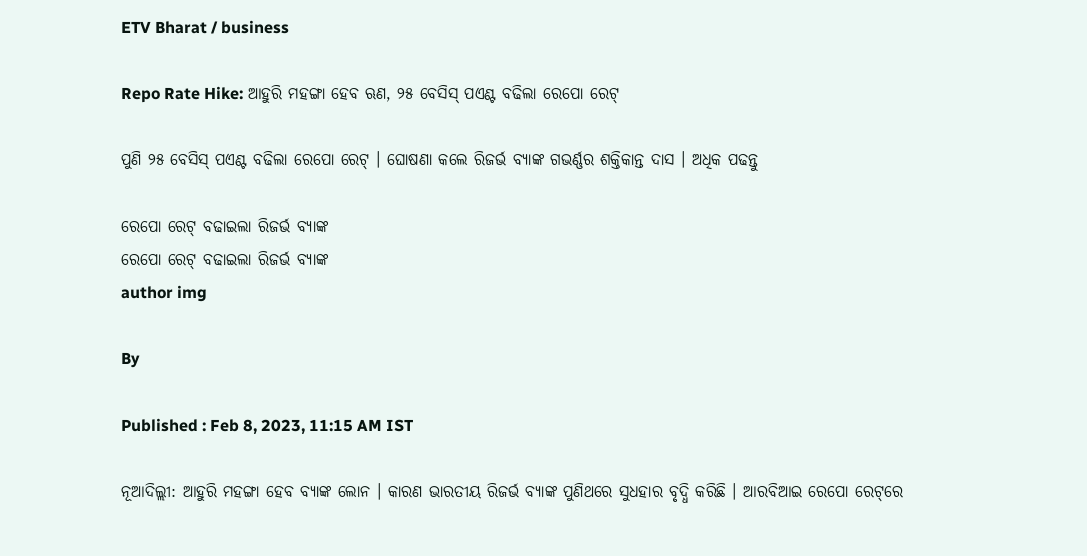ETV Bharat / business

Repo Rate Hike: ଆହୁରି ମହଙ୍ଗା ହେବ ଋଣ, ୨୫ ବେସିସ୍ ପଏଣ୍ଟ ବଢିଲା ରେପୋ ରେଟ୍

ପୁଣି ୨୫ ବେସିସ୍ ପଏଣ୍ଟ ବଢିଲା ରେପୋ ରେଟ୍ । ଘୋଷଣା କଲେ ରିଜର୍ଭ ବ୍ୟାଙ୍କ ଗଭର୍ଣ୍ଣର ଶକ୍ତିକାନ୍ତ ଦାସ । ଅଧିକ ପଢନ୍ତୁ

ରେପୋ ରେଟ୍ ବଢାଇଲା ରିଜର୍ଭ ବ୍ୟାଙ୍କ
ରେପୋ ରେଟ୍ ବଢାଇଲା ରିଜର୍ଭ ବ୍ୟାଙ୍କ
author img

By

Published : Feb 8, 2023, 11:15 AM IST

ନୂଆଦିଲ୍ଲୀ: ଆହୁରି ମହଙ୍ଗା ହେବ ବ୍ୟାଙ୍କ ଲୋନ । କାରଣ ଭାରତୀୟ ରିଜର୍ଭ ବ୍ୟାଙ୍କ ପୁଣିଥରେ ସୁଧହାର ବୃଦ୍ଧି କରିଛି । ଆରବିଆଇ ରେପୋ ରେଟ୍‌ରେ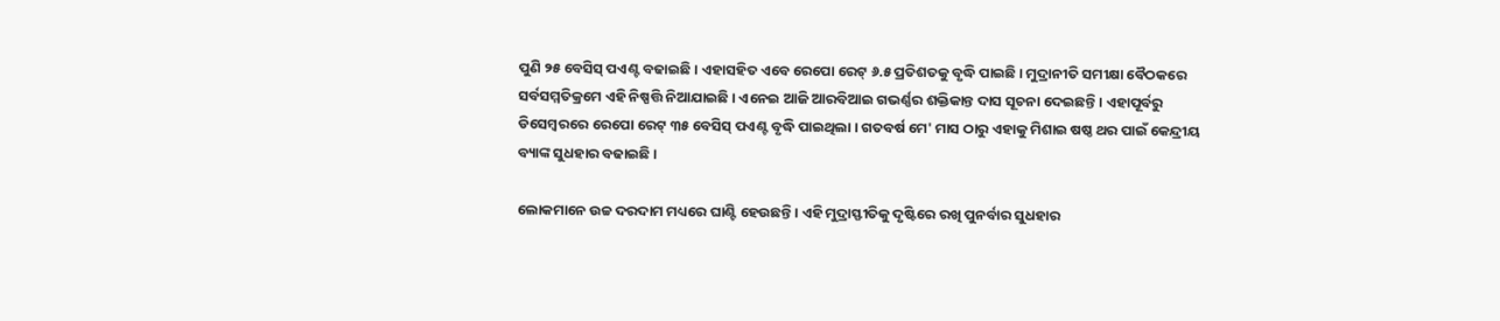ପୁଣି ୨୫ ବେସିସ୍ ପଏଣ୍ଟ ବଢାଇଛି । ଏହାସହିତ ଏବେ ରେପୋ ରେଟ୍ ୬.୫ ପ୍ରତିଶତକୁ ବୃଦ୍ଧି ପାଇଛି । ମୁଦ୍ରାନୀତି ସମୀକ୍ଷା ବୈଠକରେ ସର୍ବସମ୍ମତିକ୍ରମେ ଏହି ନିଷ୍ପତ୍ତି ନିଆଯାଇଛି । ଏନେଇ ଆଜି ଆରବିଆଇ ଗଭର୍ଣ୍ଣର ଶକ୍ତିକାନ୍ତ ଦାସ ସୂଚନା ଦେଇଛନ୍ତି । ଏହାପୂର୍ବରୁ ଡିସେମ୍ବରରେ ରେପୋ ରେଟ୍ ୩୫ ବେସିସ୍ ପଏଣ୍ଟ ବୃଦ୍ଧି ପାଇଥିଲା । ଗତବର୍ଷ ମେ' ମାସ ଠାରୁ ଏହାକୁ ମିଶାଇ ଷଷ୍ଠ ଥର ପାଇଁ କେନ୍ଦ୍ରୀୟ ବ୍ୟାଙ୍କ ସୁଧହାର ବଢାଇଛି ।

ଲୋକମାନେ ଉଚ୍ଚ ଦରଦାମ ମଧ୍ୟରେ ଘାଣ୍ଟି ହେଉଛନ୍ତି । ଏହି ମୁଦ୍ରାସ୍ଫୀତିକୁ ଦୃଷ୍ଟିରେ ରଖି ପୁନର୍ବାର ସୁଧହାର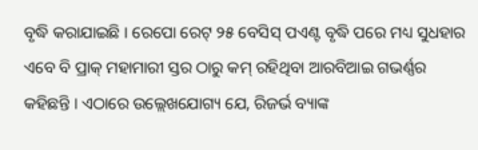ବୃଦ୍ଧି କରାଯାଇଛି । ରେପୋ ରେଟ୍ ୨୫ ବେସିସ୍ ପଏଣ୍ଟ ବୃଦ୍ଧି ପରେ ମଧ୍ୟ ସୁଧହାର ଏବେ ବି ପ୍ରାକ୍ ମହାମାରୀ ସ୍ତର ଠାରୁ କମ୍ ରହିଥିବା ଆରବିଆଇ ଗଭର୍ଣ୍ଣର କହିଛନ୍ତି । ଏଠାରେ ଉଲ୍ଲେଖଯୋଗ୍ୟ ଯେ, ରିଜର୍ଭ ବ୍ୟାଙ୍କ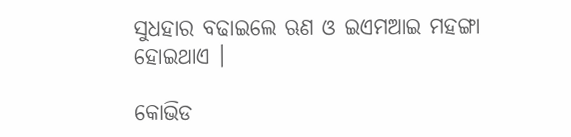ସୁଧହାର ବଢାଇଲେ ଋଣ ଓ ଇଏମଆଇ ମହଙ୍ଗା ହୋଇଥାଏ ।

କୋଭିଡ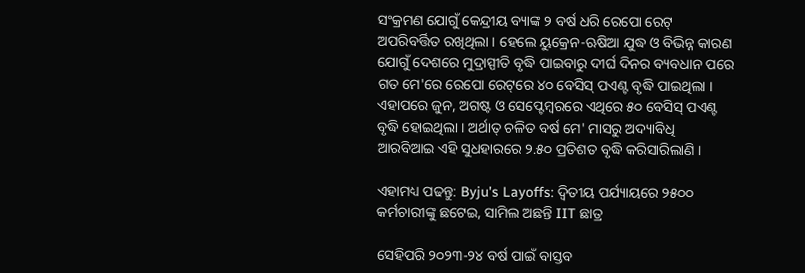ସଂକ୍ରମଣ ଯୋଗୁଁ କେନ୍ଦ୍ରୀୟ ବ୍ୟାଙ୍କ ୨ ବର୍ଷ ଧରି ରେପୋ ରେଟ୍ ଅପରିବର୍ତ୍ତିତ ରଖିଥିଲା । ହେଲେ ୟୁକ୍ରେନ-ଋଷିଆ ଯୁଦ୍ଧ ଓ ବିଭିନ୍ନ କାରଣ ଯୋଗୁଁ ଦେଶରେ ମୁଦ୍ରାସ୍ପୀତି ବୃଦ୍ଧି ପାଇବାରୁ ଦୀର୍ଘ ଦିନର ବ୍ୟବଧାନ ପରେ ଗତ ମେ'ରେ ରେପୋ ରେଟ୍‌ରେ ୪୦ ବେସିସ୍ ପଏଣ୍ଟ ବୃଦ୍ଧି ପାଇଥିଲା । ଏହାପରେ ଜୁନ, ଅଗଷ୍ଟ ଓ ସେପ୍ଟେମ୍ବରରେ ଏଥିରେ ୫୦ ବେସିସ୍ ପଏଣ୍ଟ ବୃଦ୍ଧି ହୋଇଥିଲା । ଅର୍ଥାତ୍ ଚଳିତ ବର୍ଷ ମେ' ମାସରୁ ଅଦ୍ୟାବିଧି ଆରବିଆଇ ଏହି ସୁଧହାରରେ ୨.୫୦ ପ୍ରତିଶତ ବୃଦ୍ଧି କରିସାରିଲାଣି ।

ଏହାମଧ୍ୟ ପଢନ୍ତୁ: Byju's Layoffs: ଦ୍ବିତୀୟ ପର୍ଯ୍ୟାୟରେ ୨୫୦୦ କର୍ମଚାରୀଙ୍କୁ ଛଟେଇ, ସାମିଲ ଅଛନ୍ତି IIT ଛାତ୍ର

ସେହିପରି ୨୦୨୩-୨୪ ବର୍ଷ ପାଇଁ ବାସ୍ତବ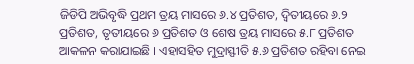ଜିଡିପି ଅଭିବୃଦ୍ଧି ପ୍ରଥମ ତ୍ରୟ ମାସରେ ୬.୪ ପ୍ରତିଶତ, ଦ୍ବିତୀୟରେ ୬.୨ ପ୍ରତିଶତ, ତୃତୀୟରେ ୬ ପ୍ରତିଶତ ଓ ଶେଷ ତ୍ରୟ ମାସରେ ୫.୮ ପ୍ରତିଶତ ଆକଳନ କରାଯାଇଛି । ଏହାସହିତ ମୁଦ୍ରାସ୍ଫୀତି ୫.୬ ପ୍ରତିଶତ ରହିବା ନେଇ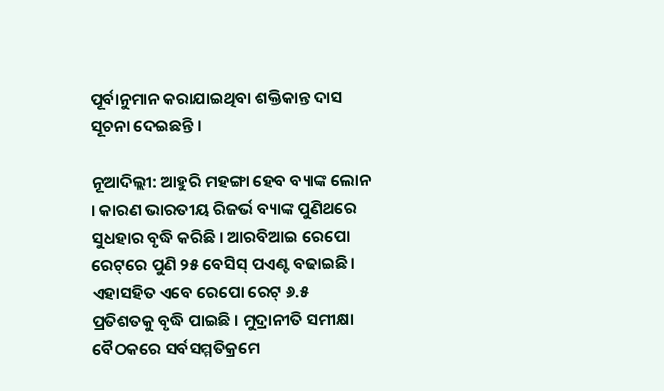ପୂର୍ବାନୁମାନ କରାଯାଇଥିବା ଶକ୍ତିକାନ୍ତ ଦାସ ସୂଚନା ଦେଇଛନ୍ତି ।

ନୂଆଦିଲ୍ଲୀ: ଆହୁରି ମହଙ୍ଗା ହେବ ବ୍ୟାଙ୍କ ଲୋନ । କାରଣ ଭାରତୀୟ ରିଜର୍ଭ ବ୍ୟାଙ୍କ ପୁଣିଥରେ ସୁଧହାର ବୃଦ୍ଧି କରିଛି । ଆରବିଆଇ ରେପୋ ରେଟ୍‌ରେ ପୁଣି ୨୫ ବେସିସ୍ ପଏଣ୍ଟ ବଢାଇଛି । ଏହାସହିତ ଏବେ ରେପୋ ରେଟ୍ ୬.୫ ପ୍ରତିଶତକୁ ବୃଦ୍ଧି ପାଇଛି । ମୁଦ୍ରାନୀତି ସମୀକ୍ଷା ବୈଠକରେ ସର୍ବସମ୍ମତିକ୍ରମେ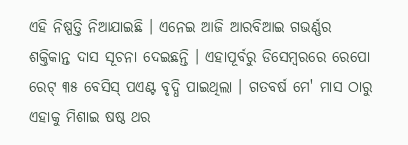ଏହି ନିଷ୍ପତ୍ତି ନିଆଯାଇଛି । ଏନେଇ ଆଜି ଆରବିଆଇ ଗଭର୍ଣ୍ଣର ଶକ୍ତିକାନ୍ତ ଦାସ ସୂଚନା ଦେଇଛନ୍ତି । ଏହାପୂର୍ବରୁ ଡିସେମ୍ବରରେ ରେପୋ ରେଟ୍ ୩୫ ବେସିସ୍ ପଏଣ୍ଟ ବୃଦ୍ଧି ପାଇଥିଲା । ଗତବର୍ଷ ମେ' ମାସ ଠାରୁ ଏହାକୁ ମିଶାଇ ଷଷ୍ଠ ଥର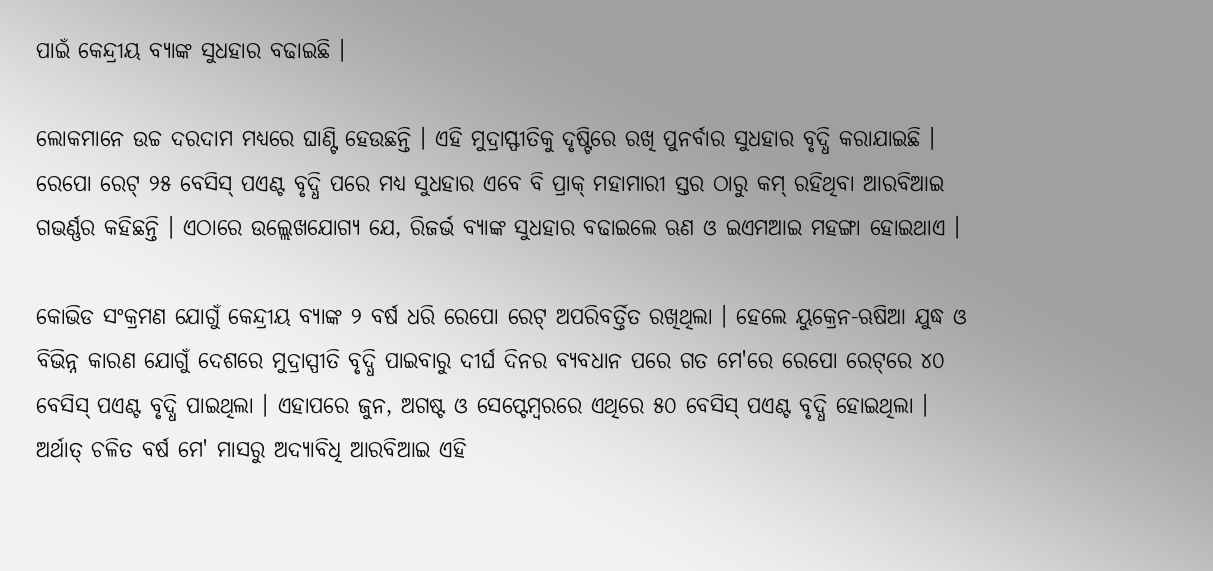ପାଇଁ କେନ୍ଦ୍ରୀୟ ବ୍ୟାଙ୍କ ସୁଧହାର ବଢାଇଛି ।

ଲୋକମାନେ ଉଚ୍ଚ ଦରଦାମ ମଧ୍ୟରେ ଘାଣ୍ଟି ହେଉଛନ୍ତି । ଏହି ମୁଦ୍ରାସ୍ଫୀତିକୁ ଦୃଷ୍ଟିରେ ରଖି ପୁନର୍ବାର ସୁଧହାର ବୃଦ୍ଧି କରାଯାଇଛି । ରେପୋ ରେଟ୍ ୨୫ ବେସିସ୍ ପଏଣ୍ଟ ବୃଦ୍ଧି ପରେ ମଧ୍ୟ ସୁଧହାର ଏବେ ବି ପ୍ରାକ୍ ମହାମାରୀ ସ୍ତର ଠାରୁ କମ୍ ରହିଥିବା ଆରବିଆଇ ଗଭର୍ଣ୍ଣର କହିଛନ୍ତି । ଏଠାରେ ଉଲ୍ଲେଖଯୋଗ୍ୟ ଯେ, ରିଜର୍ଭ ବ୍ୟାଙ୍କ ସୁଧହାର ବଢାଇଲେ ଋଣ ଓ ଇଏମଆଇ ମହଙ୍ଗା ହୋଇଥାଏ ।

କୋଭିଡ ସଂକ୍ରମଣ ଯୋଗୁଁ କେନ୍ଦ୍ରୀୟ ବ୍ୟାଙ୍କ ୨ ବର୍ଷ ଧରି ରେପୋ ରେଟ୍ ଅପରିବର୍ତ୍ତିତ ରଖିଥିଲା । ହେଲେ ୟୁକ୍ରେନ-ଋଷିଆ ଯୁଦ୍ଧ ଓ ବିଭିନ୍ନ କାରଣ ଯୋଗୁଁ ଦେଶରେ ମୁଦ୍ରାସ୍ପୀତି ବୃଦ୍ଧି ପାଇବାରୁ ଦୀର୍ଘ ଦିନର ବ୍ୟବଧାନ ପରେ ଗତ ମେ'ରେ ରେପୋ ରେଟ୍‌ରେ ୪୦ ବେସିସ୍ ପଏଣ୍ଟ ବୃଦ୍ଧି ପାଇଥିଲା । ଏହାପରେ ଜୁନ, ଅଗଷ୍ଟ ଓ ସେପ୍ଟେମ୍ବରରେ ଏଥିରେ ୫୦ ବେସିସ୍ ପଏଣ୍ଟ ବୃଦ୍ଧି ହୋଇଥିଲା । ଅର୍ଥାତ୍ ଚଳିତ ବର୍ଷ ମେ' ମାସରୁ ଅଦ୍ୟାବିଧି ଆରବିଆଇ ଏହି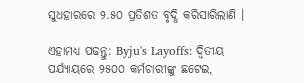ସୁଧହାରରେ ୨.୫୦ ପ୍ରତିଶତ ବୃଦ୍ଧି କରିସାରିଲାଣି ।

ଏହାମଧ୍ୟ ପଢନ୍ତୁ: Byju's Layoffs: ଦ୍ବିତୀୟ ପର୍ଯ୍ୟାୟରେ ୨୫୦୦ କର୍ମଚାରୀଙ୍କୁ ଛଟେଇ,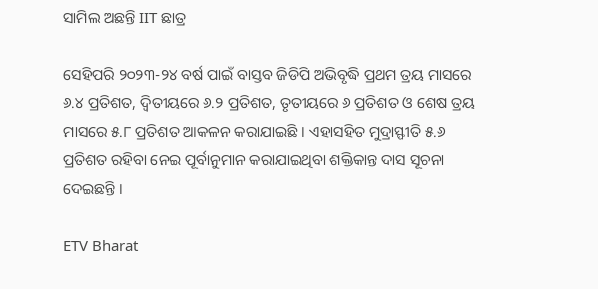ସାମିଲ ଅଛନ୍ତି IIT ଛାତ୍ର

ସେହିପରି ୨୦୨୩-୨୪ ବର୍ଷ ପାଇଁ ବାସ୍ତବ ଜିଡିପି ଅଭିବୃଦ୍ଧି ପ୍ରଥମ ତ୍ରୟ ମାସରେ ୬.୪ ପ୍ରତିଶତ, ଦ୍ବିତୀୟରେ ୬.୨ ପ୍ରତିଶତ, ତୃତୀୟରେ ୬ ପ୍ରତିଶତ ଓ ଶେଷ ତ୍ରୟ ମାସରେ ୫.୮ ପ୍ରତିଶତ ଆକଳନ କରାଯାଇଛି । ଏହାସହିତ ମୁଦ୍ରାସ୍ଫୀତି ୫.୬ ପ୍ରତିଶତ ରହିବା ନେଇ ପୂର୍ବାନୁମାନ କରାଯାଇଥିବା ଶକ୍ତିକାନ୍ତ ଦାସ ସୂଚନା ଦେଇଛନ୍ତି ।

ETV Bharat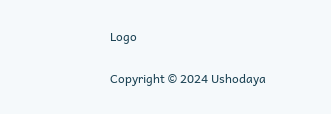Logo

Copyright © 2024 Ushodaya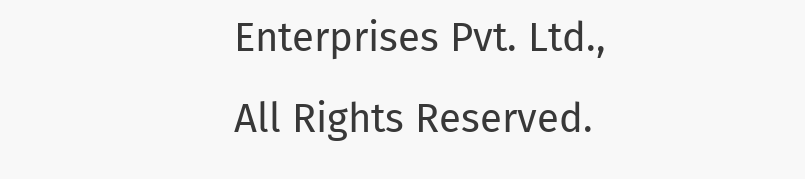Enterprises Pvt. Ltd., All Rights Reserved.